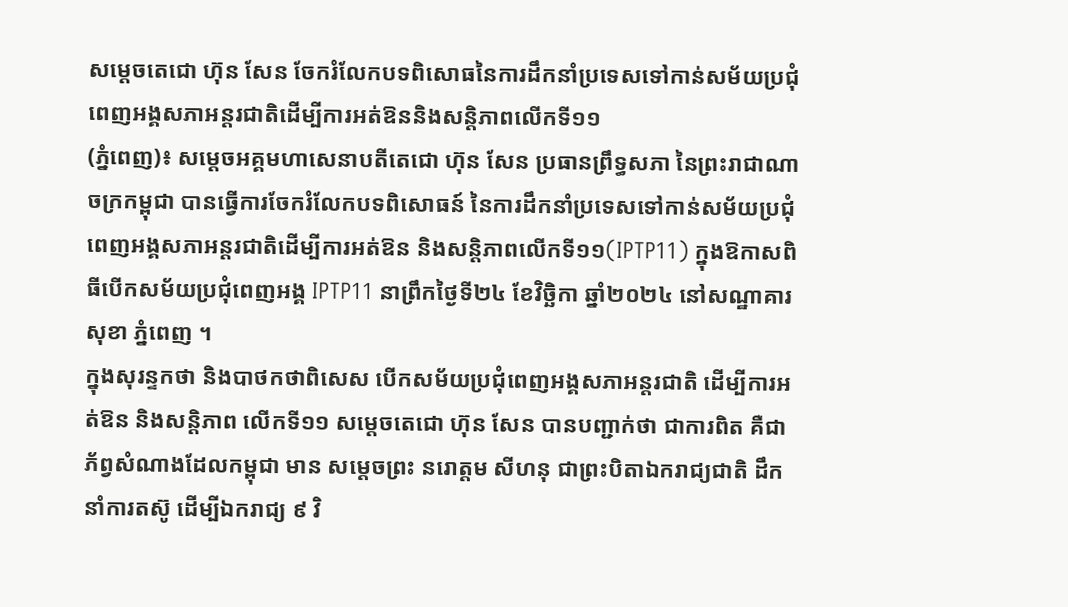សម្តេចតេជោ ហ៊ុន សែន ចែករំលែកបទពិសោធនៃការដឹកនាំប្រទេសទៅកាន់សម័យប្រជុំពេញអង្គសភាអន្តរជាតិដើម្បីការអត់ឱននិងសន្តិភាពលើកទី១១
(ភ្នំពេញ)៖ សម្តេចអគ្គមហាសេនាបតីតេជោ ហ៊ុន សែន ប្រធានព្រឹទ្ធសភា នៃព្រះរាជាណាចក្រកម្ពុជា បានធ្វើការចែករំលែកបទពិសោធន៍ នៃការដឹកនាំប្រទេសទៅកាន់សម័យប្រជុំពេញអង្គសភាអន្តរជាតិដើម្បីការអត់ឱន និងសន្តិភាពលើកទី១១(IPTP11) ក្នុងឱកាសពិធីបើកសម័យប្រជុំពេញអង្គ IPTP11 នាព្រឹកថ្ងៃទី២៤ ខែវិច្ឆិកា ឆ្នាំ២០២៤ នៅសណ្ឋាគារសុខា ភ្នំពេញ ។
ក្នុងសុរន្ទកថា និងបាថកថាពិសេស បើកសម័យប្រជុំពេញអង្គសភាអន្តរជាតិ ដើម្បីការអត់ឱន និងសន្តិភាព លើកទី១១ សម្តេចតេជោ ហ៊ុន សែន បានបញ្ជាក់ថា ជាការពិត គឺជាភ័ព្វសំណាងដែលកម្ពុជា មាន សម្តេចព្រះ នរោត្តម សីហនុ ជាព្រះបិតាឯករាជ្យជាតិ ដឹកនាំការតស៊ូ ដើម្បីឯករាជ្យ ៩ វិ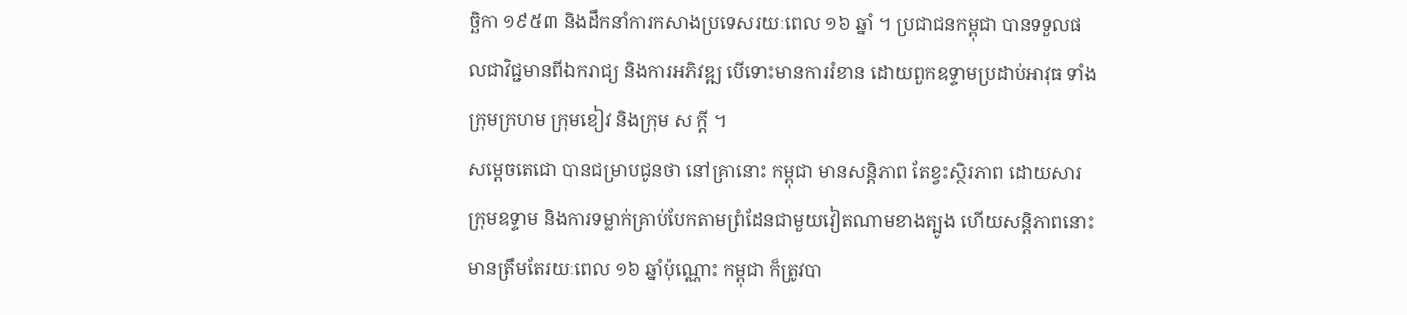ច្ឆិកា ១៩៥៣ និងដឹកនាំការកសាងប្រទេសរយៈពេល ១៦ ឆ្នាំ ។ ប្រជាជនកម្ពុជា បានទទួលផលជាវិជ្ជមានពីឯករាជ្យ និងការអភិវឌ្ឍ បើទោះមានការរំខាន ដោយពួកឧទ្ទាមប្រដាប់អាវុធ ទាំងក្រុមក្រហម ក្រុមខៀវ និងក្រុម ស ក្តី ។
សម្ដេចតេជោ បានជម្រាបជូនថា នៅគ្រានោះ កម្ពុជា មានសន្តិភាព តែខ្វះស្ថិរភាព ដោយសារក្រុមឧទ្ទាម និងការទម្លាក់គ្រាប់បែកតាមព្រំដែនជាមួយវៀតណាមខាងត្បូង ហើយសន្តិភាពនោះ មានត្រឹមតែរយៈពេល ១៦ ឆ្នាំប៉ុណ្ណោះ កម្ពុជា ក៏ត្រូវបា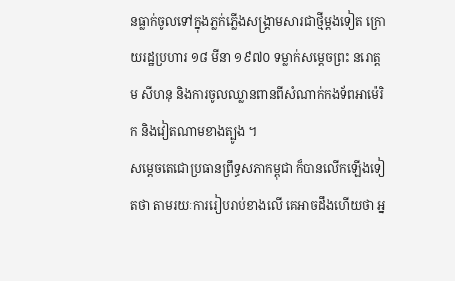នធ្លាក់ចូលទៅក្នុងភ្លក់ភ្លើងសង្គ្រាមសារជាថ្មីម្តងទៀត ក្រោយរដ្ឋប្រហារ ១៨ មីនា ១៩៧០ ទម្លាក់សម្តេចព្រះ នរោត្ដម សីហនុ និងការចូលឈ្លានពានពីសំណាក់កងទ័ពអាម៉េរិក និងវៀតណាមខាងត្បូង ។
សម្តេចតេជោប្រធានព្រឹទ្ធសភាកម្ពុជា ក៏បានលើកឡើងទៀតថា តាមរយៈការរៀបរាប់ខាងលើ គេអាចដឹងហើយថា អ្ន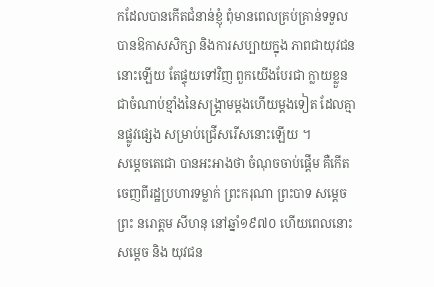កដែលបានកើតជំនាន់ខ្ញុំ ពុំមានពេលគ្រប់គ្រាន់ទទួលបានឱកាសសិក្សា និងការសប្បាយក្នុង ភាពជាយុវជននោះឡើយ តែផ្ទុយទៅវិញ ពួកយើងបែរជា ក្លាយខ្លួនជាចំណាប់ខ្មាំងនៃសង្គ្រាមម្តងហើយម្តងទៀត ដែលគ្មានផ្លូវផ្សេង សម្រាប់ជ្រើសរើសនោះឡើយ ។
សម្ដេចតេជោ បានអះអាងថា ចំណុចចាប់ផ្ដើម គឺកើតចេញពីរដ្ឋប្រហារទម្លាក់ ព្រះករុណា ព្រះបាទ សម្តេចព្រះ នរោត្តម សីហនុ នៅឆ្នាំ១៩៧០ ហើយពេលនោះ សម្ដេច និង យុវជន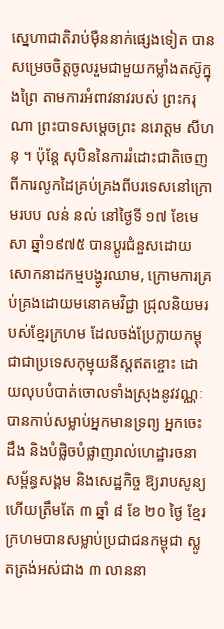ស្នេហាជាតិរាប់ម៉ឺននាក់ផ្សេងទៀត បានសម្រេចចិត្តចូលរួមជាមួយកម្លាំងតស៊ូក្នុងព្រៃ តាមការអំពាវនាវរបស់ ព្រះករុណា ព្រះបាទសម្តេចព្រះ នរោត្តម សីហនុ ។ ប៉ុន្តែ សុបិននៃការរំដោះជាតិចេញពីការលូកដៃគ្រប់គ្រងពីបរទេសនៅក្រោមរបប លន់ នល់ នៅថ្ងៃទី ១៧ ខែមេសា ឆ្នាំ១៩៧៥ បានប្តូរជំនួសដោយសោកនាដកម្មបង្ហូរឈាម, ក្រោមការគ្រប់គ្រងដោយមនោគមវិជ្ជា ជ្រុលនិយមរបស់ខ្មែរក្រហម ដែលចង់ប្រែក្លាយកម្ពុជាជាប្រទេសកុម្មុយនីស្តឥតខ្ចោះ ដោយលុបបំបាត់ចោលទាំងស្រុងនូវវណ្ណៈ បានកាប់សម្លាប់អ្នកមានទ្រព្យ អ្នកចេះដឹង និងបំផ្លិចបំផ្លាញរាល់ហេដ្ឋារចនាសម្ព័ន្ធសង្គម និងសេដ្ឋកិច្ច ឱ្យរាបសូន្យ ហើយត្រឹមតែ ៣ ឆ្នាំ ៨ ខែ ២០ ថ្ងៃ ខ្មែរក្រហមបានសម្លាប់ប្រជាជនកម្ពុជា ស្លូតត្រង់អស់ជាង ៣ លាននា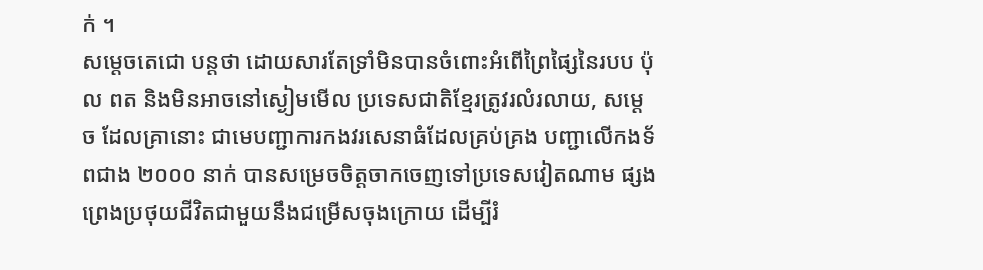ក់ ។
សម្ដេចតេជោ បន្តថា ដោយសារតែទ្រាំមិនបានចំពោះអំពើព្រៃផ្សៃនៃរបប ប៉ុល ពត និងមិនអាចនៅស្ងៀមមើល ប្រទេសជាតិខ្មែរត្រូវរលំរលាយ, សម្ដេច ដែលគ្រានោះ ជាមេបញ្ជាការកងវរសេនាធំដែលគ្រប់គ្រង បញ្ជាលើកងទ័ពជាង ២០០០ នាក់ បានសម្រេចចិត្តចាកចេញទៅប្រទេសវៀតណាម ផ្សងព្រេងប្រថុយជីវិតជាមួយនឹងជម្រើសចុងក្រោយ ដើម្បីរំ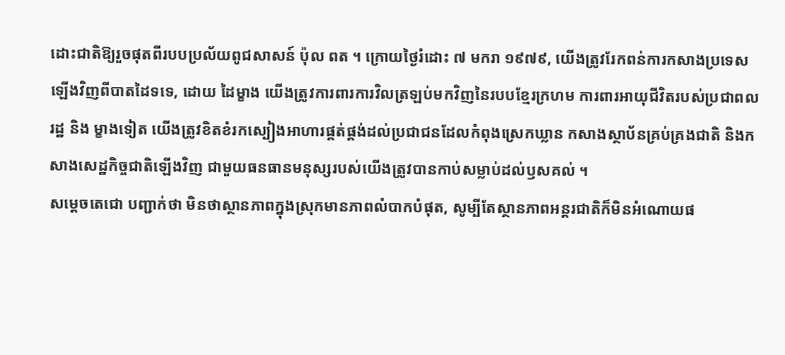ដោះជាតិឱ្យរួចផុតពីរបបប្រល័យពូជសាសន៍ ប៉ុល ពត ។ ក្រោយថ្ងៃរំដោះ ៧ មករា ១៩៧៩, យើងត្រូវរែកពន់ការកសាងប្រទេសឡើងវិញពីបាតដៃទទេ, ដោយ ដៃម្ខាង យើងត្រូវការពារការវិលត្រឡប់មកវិញនៃរបបខ្មែរក្រហម ការពារអាយុជីវិតរបស់ប្រជាពលរដ្ឋ និង ម្ខាងទៀត យើងត្រូវខិតខំរកស្បៀងអាហារផ្គត់ផ្គង់ដល់ប្រជាជនដែលកំពុងស្រេកឃ្លាន កសាងស្ថាប័នគ្រប់គ្រងជាតិ និងកសាងសេដ្ឋកិច្ចជាតិឡើងវិញ ជាមួយធនធានមនុស្សរបស់យើងត្រូវបានកាប់សម្លាប់ដល់ឫសគល់ ។
សម្ដេចតេជោ បញ្ជាក់ថា មិនថាស្ថានភាពក្នុងស្រុកមានភាពលំបាកបំផុត, សូម្បីតែស្ថានភាពអន្តរជាតិក៏មិនអំណោយផ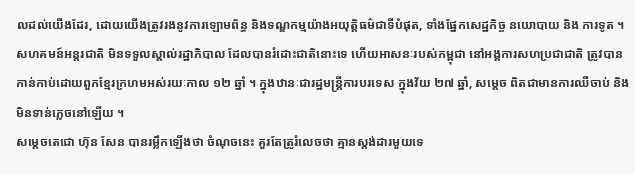លដល់យើងដែរ, ដោយយើងត្រូវរងនូវការឡោមព័ន្ធ និងទណ្ឌកម្មយ៉ាងអយុត្តិធម៌ជាទីបំផុត, ទាំងផ្នែកសេដ្ឋកិច្ច នយោបាយ និង ការទូត ។ សហគមន៍អន្តរជាតិ មិនទទួលស្គាល់រដ្ឋាភិបាល ដែលបានរំដោះជាតិនោះទេ ហើយអាសនៈរបស់កម្ពុជា នៅអង្គការសហប្រជាជាតិ ត្រូវបានកាន់កាប់ដោយពួកខ្មែរក្រហមអស់រយៈកាល ១២ ឆ្នាំ ។ ក្នុងឋានៈជារដ្ឋមន្ត្រីការបរទេស ក្នុងវ័យ ២៧ ឆ្នាំ, សម្ដេច ពិតជាមានការឈឺចាប់ និងមិនទាន់ភ្លេចនៅឡើយ ។
សម្តេចតេជោ ហ៊ុន សែន បានរម្លឹកឡើងថា ចំណុចនេះ គួរតែត្រូរំលេចថា គ្មានស្តង់ដារមួយទេ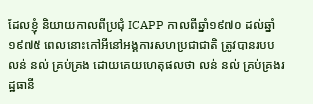ដែលខ្ញុំ និយាយកាលពីប្រជុំ ICAPP កាលពីឆ្នាំ១៩៧០ ដល់ឆ្នាំ១៩៧៥ ពេលនោះកៅអីនៅអង្គការសហប្រជាជាតិ ត្រូវបានរបប លន់ នល់ គ្រប់គ្រង ដោយគេយហេតុផលថា លន់ នល់ គ្រប់គ្រងរដ្ឋធានី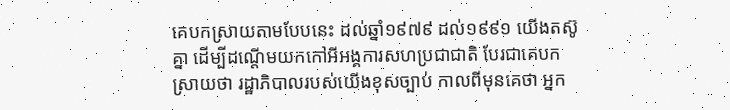គេបកស្រាយតាមបែបនេះ ដល់ឆ្នាំ១៩៧៩ ដល់១៩៩១ យើងតស៊ូគ្នា ដើម្បីដណ្តើមយកកៅអីអង្គការសហប្រជាជាតិ បែរជាគេបកស្រាយថា រដ្ឋាភិបាលរបស់យើងខុសច្បាប់ កាលពីមុនគេថា អ្នក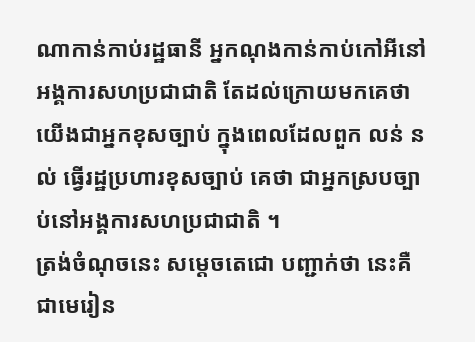ណាកាន់កាប់រដ្ឋធានី អ្នកណុងកាន់កាប់កៅអីនៅអង្គការសហប្រជាជាតិ តែដល់ក្រោយមកគេថា យើងជាអ្នកខុសច្បាប់ ក្នុងពេលដែលពួក លន់ នល់ ធ្វើរដ្ឋប្រហារខុសច្បាប់ គេថា ជាអ្នកស្របច្បាប់នៅអង្គការសហប្រជាជាតិ ។
ត្រង់ចំណុចនេះ សម្តេចតេជោ បញ្ជាក់ថា នេះគឺជាមេរៀន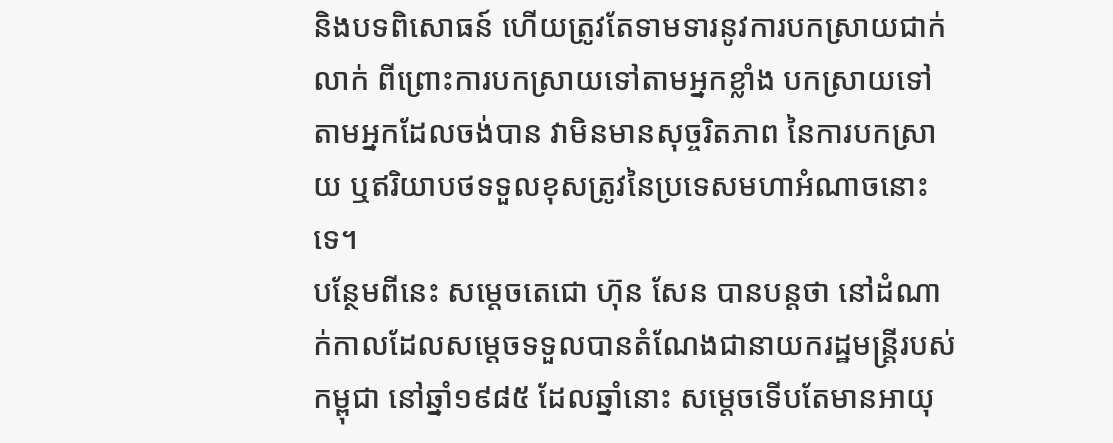និងបទពិសោធន៍ ហើយត្រូវតែទាមទារនូវការបកស្រាយជាក់លាក់ ពីព្រោះការបកស្រាយទៅតាមអ្នកខ្លាំង បកស្រាយទៅតាមអ្នកដែលចង់បាន វាមិនមានសុច្ចរិតភាព នៃការបកស្រាយ ឬឥរិយាបថទទួលខុសត្រូវនៃប្រទេសមហាអំណាចនោះទេ។
បន្ថែមពីនេះ សម្តេចតេជោ ហ៊ុន សែន បានបន្តថា នៅដំណាក់កាលដែលសម្តេចទទួលបានតំណែងជានាយករដ្ឋមន្ត្រីរបស់កម្ពុជា នៅឆ្នាំ១៩៨៥ ដែលឆ្នាំនោះ សម្តេចទើបតែមានអាយុ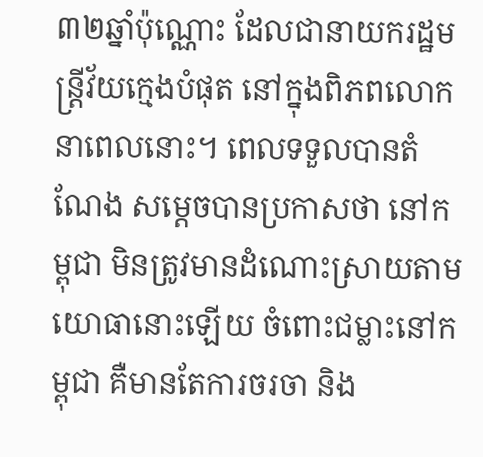៣២ឆ្នាំប៉ុណ្ណោះ ដែលជានាយករដ្ឋមន្ត្រីវ័យក្មេងបំផុត នៅក្នុងពិភពលោកនាពេលនោះ។ ពេលទទួលបានតំណែង សម្តេចបានប្រកាសថា នៅកម្ពុជា មិនត្រូវមានដំណោះស្រាយតាមយោធានោះឡើយ ចំពោះជម្លាះនៅកម្ពុជា គឺមានតែការចរចា និង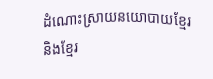ដំណោះស្រាយនយោបាយខ្មែរ និងខ្មែរ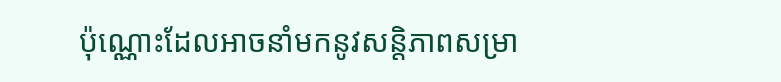ប៉ុណ្ណោះដែលអាចនាំមកនូវសន្តិភាពសម្រា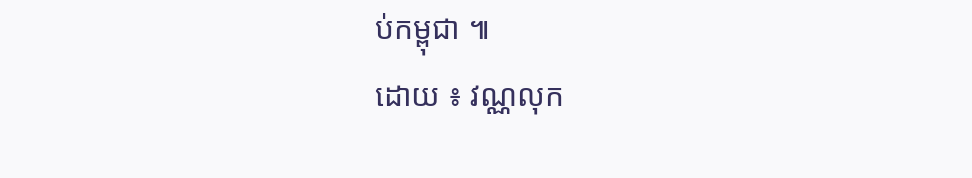ប់កម្ពុជា ៕
ដោយ ៖ វណ្ណលុក